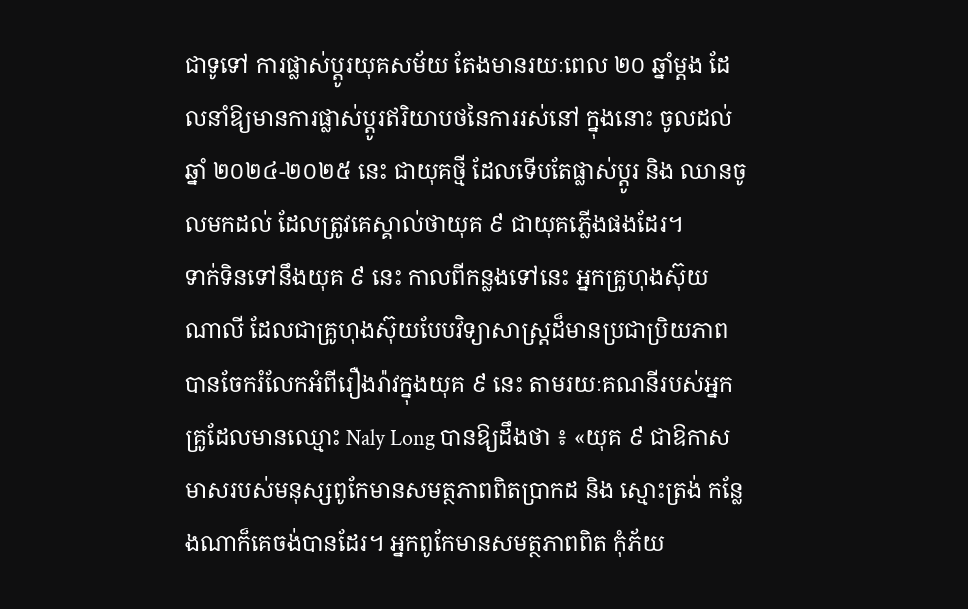ជាទូទៅ ការផ្លាស់ប្ដូរយុគសម័យ តែងមានរយៈពេល ២០ ឆ្នាំម្ដង ដែលនាំឱ្យមានការផ្លាស់ប្ដូរឥរិយាបថនៃការរស់នៅ ក្នុងនោះ ចូលដល់ឆ្នាំ ២០២៤-២០២៥ នេះ ជាយុគថ្មី ដែលទើបតែផ្លាស់ប្ដូរ និង ឈានចូលមកដល់ ដែលត្រូវគេស្គាល់ថាយុគ ៩ ជាយុគភ្លើងផងដែរ។
ទាក់ទិនទៅនឹងយុគ ៩ នេះ កាលពីកន្លងទៅនេះ អ្នកគ្រូហុងស៊ុយ ណាលី ដែលជាគ្រូហុងស៊ុយបែបវិទ្យាសាស្ត្រដ៏មានប្រជាប្រិយភាព បានចែករំលែកអំពីរឿងរ៉ាវក្នុងយុគ ៩ នេះ តាមរយៈគណនីរបស់អ្នកគ្រូដែលមានឈ្មោះ Naly Long បានឱ្យដឹងថា ៖ «យុគ ៩ ជាឱកាសមាសរបស់មនុស្សពូកែមានសមត្ថភាពពិតប្រាកដ និង ស្មោះត្រង់ កន្លែងណាក៏គេចង់បានដែរ។ អ្នកពូកែមានសមត្ថភាពពិត កុំភ័យ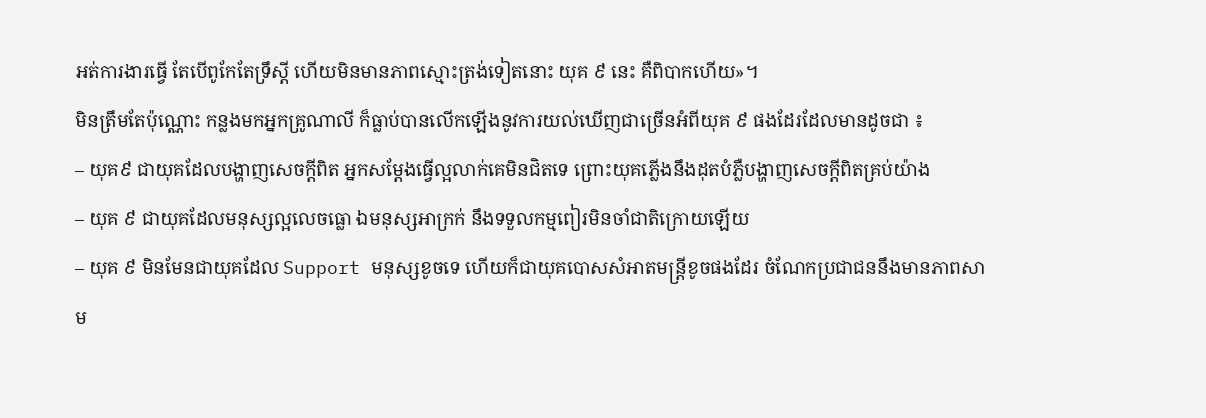អត់ការងារធ្វើ តែបើពូកែតែទ្រឹស្តី ហើយមិនមានភាពស្មោះត្រង់ទៀតនោះ យុគ ៩ នេះ គឺពិបាកហើយ»។
មិនត្រឹមតែប៉ុណ្ណោះ កន្លងមកអ្នកគ្រូណាលី ក៏ធ្លាប់បានលើកឡើងនូវការយល់ឃើញជាច្រើនអំពីយុគ ៩ ផងដែរដែលមានដូចជា ៖
– យុគ៩ ជាយុគដែលបង្ហាញសេចក្ដីពិត អ្នកសម្ដែងធ្វើល្អលាក់គេមិនជិតទេ ព្រោះយុគភ្លើងនឹងដុតបំភ្លឺបង្ហាញសេចក្ដីពិតគ្រប់យ៉ាង
– យុគ ៩ ជាយុគដែលមនុស្សល្អលេចធ្លោ ឯមនុស្សអាក្រក់ នឹងទទួលកម្មពៀរមិនចាំជាតិក្រោយឡើយ
– យុគ ៩ មិនមែនជាយុគដែល Support មនុស្សខូចទេ ហើយក៏ជាយុគបោសសំអាតមន្ត្រីខូចផងដែរ ចំណែកប្រជាជននឹងមានភាពសាម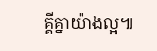គ្គីគ្នាយ៉ាងល្អ៕